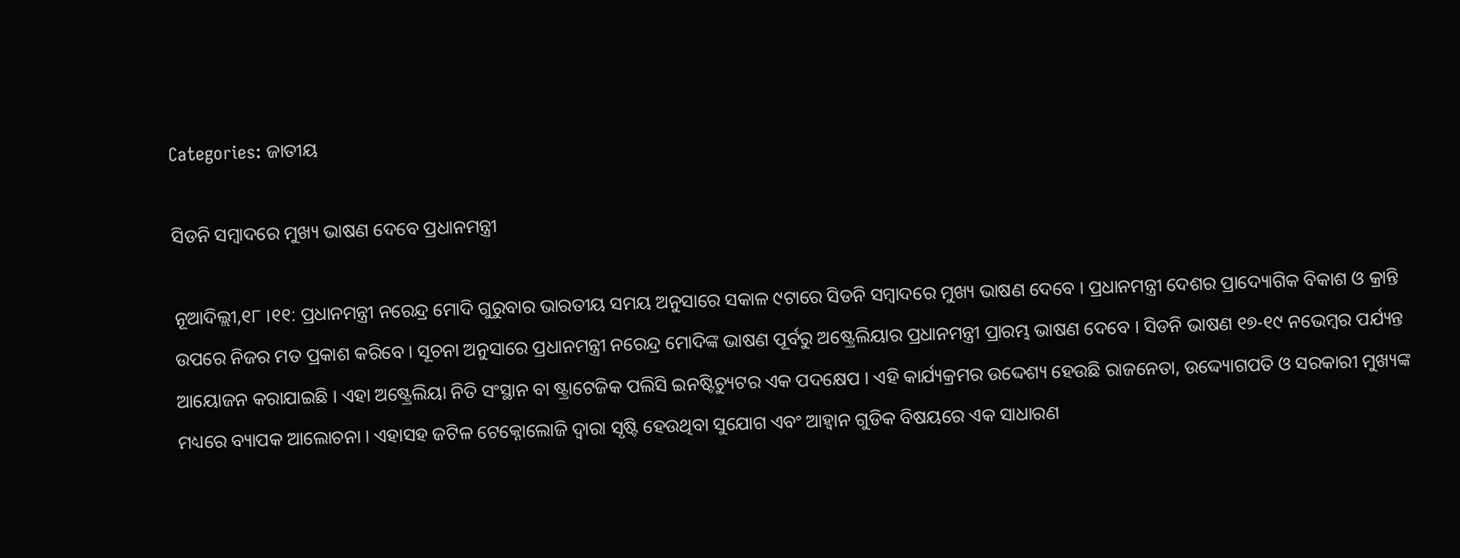Categories: ଜାତୀୟ

ସିଡନି ସମ୍ବାଦରେ ମୁଖ୍ୟ ଭାଷଣ ଦେବେ ପ୍ରଧାନମନ୍ତ୍ରୀ

ନୂଆଦିଲ୍ଲୀ,୧୮ ।୧୧: ପ୍ରଧାନମନ୍ତ୍ରୀ ନରେନ୍ଦ୍ର ମୋଦି ଗୁରୁବାର ଭାରତୀୟ ସମୟ ଅନୁସାରେ ସକାଳ ୯ଟାରେ ସିଡନି ସମ୍ବାଦରେ ମୁଖ୍ୟ ଭାଷଣ ଦେବେ । ପ୍ରଧାନମନ୍ତ୍ରୀ ଦେଶର ପ୍ରାଦ୍ୟୋଗିକ ବିକାଶ ଓ କ୍ରାନ୍ତି ଉପରେ ନିଜର ମତ ପ୍ରକାଶ କରିବେ । ସୂଚନା ଅନୁସାରେ ପ୍ରଧାନମନ୍ତ୍ରୀ ନରେନ୍ଦ୍ର ମୋଦିଙ୍କ ଭାଷଣ ପୂର୍ବରୁ ଅଷ୍ଟ୍ରେଲିୟାର ପ୍ରଧାନମନ୍ତ୍ରୀ ପ୍ରାରମ୍ଭ ଭାଷଣ ଦେବେ । ସିଡନି ଭାଷଣ ୧୭-୧୯ ନଭେମ୍ବର ପର୍ଯ୍ୟନ୍ତ ଆୟୋଜନ କରାଯାଇଛି । ଏହା ଅଷ୍ଟ୍ରେଲିୟା ନିତି ସଂସ୍ଥାନ ବା ଷ୍ଟ୍ରାଟେଜିକ ପଲିସି ଇନଷ୍ଟିଚ୍ୟୁଟର ଏକ ପଦକ୍ଷେପ । ଏହି କାର୍ଯ୍ୟକ୍ରମର ଉଦ୍ଦେଶ୍ୟ ହେଉଛି ରାଜନେତା, ଉଦ୍ଦ୍ୟୋଗପତି ଓ ସରକାରୀ ମୁଖ୍ୟଙ୍କ ମଧ୍ୟରେ ବ୍ୟାପକ ଆଲୋଚନା । ଏହାସହ ଜଟିଳ ଟେକ୍ନୋଲୋଜି ଦ୍ୱାରା ସୃଷ୍ଟି ହେଉଥିବା ସୁଯୋଗ ଏବଂ ଆହ୍ୱାନ ଗୁଡିକ ବିଷୟରେ ଏକ ସାଧାରଣ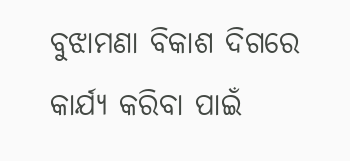ବୁଝାମଣା ବିକାଶ ଦିଗରେ କାର୍ଯ୍ୟ କରିବା ପାଇଁ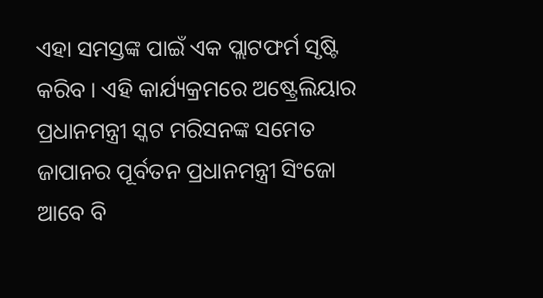ଏହା ସମସ୍ତଙ୍କ ପାଇଁ ଏକ ପ୍ଲାଟଫର୍ମ ସୃଷ୍ଟି କରିବ । ଏହି କାର୍ଯ୍ୟକ୍ରମରେ ଅଷ୍ଟ୍ରେଲିୟାର ପ୍ରଧାନମନ୍ତ୍ରୀ ସ୍କଟ ମରିସନଙ୍କ ସମେତ ଜାପାନର ପୂର୍ବତନ ପ୍ରଧାନମନ୍ତ୍ରୀ ସିଂଜୋ ଆବେ ବି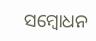ସମ୍ବୋଧନ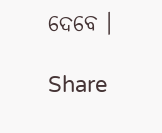ଦେବେ ।

Share